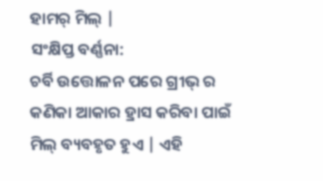ହାମର୍ ମିଲ୍ |
ସଂକ୍ଷିପ୍ତ ବର୍ଣ୍ଣନା:
ଚର୍ବି ଉତ୍ତୋଳନ ପରେ ଗ୍ରୀଭ୍ ର କଣିକା ଆକାର ହ୍ରାସ କରିବା ପାଇଁ ମିଲ୍ ବ୍ୟବହୃତ ହୁଏ | ଏହି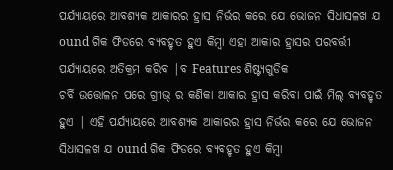ପର୍ଯ୍ୟାୟରେ ଆବଶ୍ୟକ ଆକାରର ହ୍ରାସ ନିର୍ଭର କରେ ଯେ ଭୋଜନ ସିଧାସଳଖ ଯ ound ଗିକ ଫିଡରେ ବ୍ୟବହୃତ ହୁଏ କିମ୍ବା ଏହା ଆକାର ହ୍ରାସର ପରବର୍ତ୍ତୀ ପର୍ଯ୍ୟାୟରେ ଅତିକ୍ରମ କରିବ |ବ Features ଶିଷ୍ଟ୍ୟଗୁଡିକ
ଚର୍ବି ଉତ୍ତୋଳନ ପରେ ଗ୍ରୀଭ୍ ର କଣିକା ଆକାର ହ୍ରାସ କରିବା ପାଇଁ ମିଲ୍ ବ୍ୟବହୃତ ହୁଏ | ଏହି ପର୍ଯ୍ୟାୟରେ ଆବଶ୍ୟକ ଆକାରର ହ୍ରାସ ନିର୍ଭର କରେ ଯେ ଭୋଜନ ସିଧାସଳଖ ଯ ound ଗିକ ଫିଡରେ ବ୍ୟବହୃତ ହୁଏ କିମ୍ବା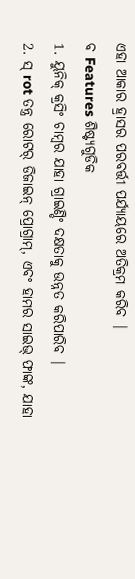ଏହା ଆକାର ହ୍ରାସର ପରବର୍ତ୍ତୀ ପର୍ଯ୍ୟାୟରେ ଅତିକ୍ରମ କରିବ |
ବ Features ଶିଷ୍ଟ୍ୟଗୁଡିକ
1. ୟୁନିକ୍ କ୍ରସିଂ ଚାମ୍ବର ଯାହା ଗ୍ରାଇଣ୍ଡିଂ ଦକ୍ଷତାକୁ ଉନ୍ନତ କରିପାରିବ |
2. ସ୍ rot ତନ୍ତ୍ର ରୋଟର୍ ଡିଜାଇନ୍ ପ୍ରୋଗ୍ରାମ୍, ଏବଂ ହାମର ସାଇଭ୍ ଫାଙ୍କ, ଯାହା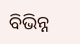ବିଭିନ୍ନ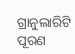ଗ୍ରାନୁଲାରିଟି ପୂରଣ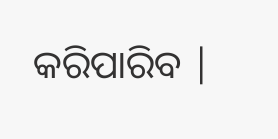କରିପାରିବ |